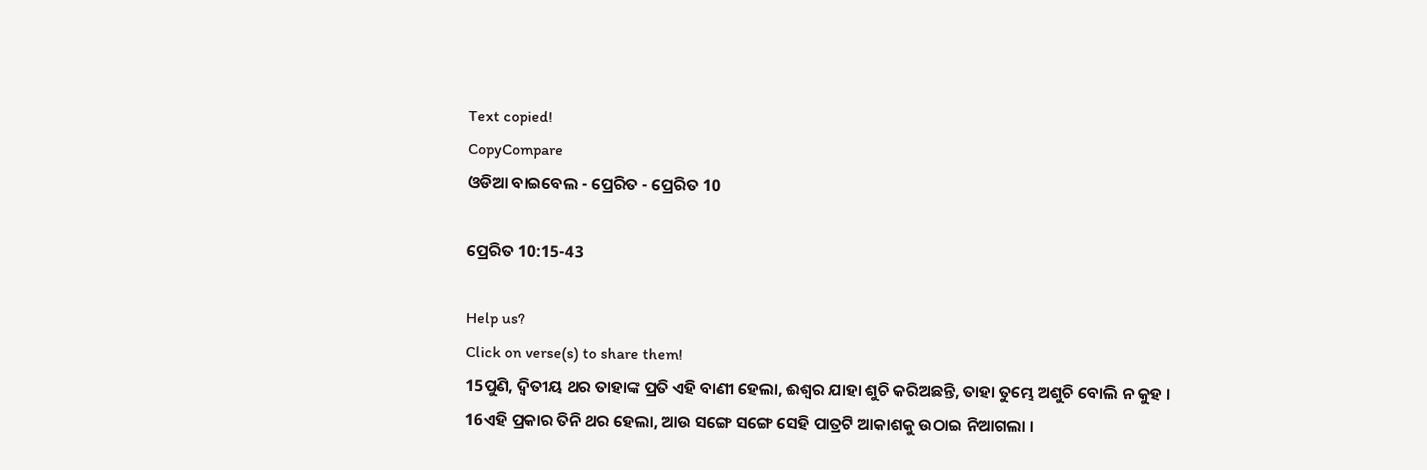Text copied!
CopyCompare
ଓଡିଆ ବାଇବେଲ - ପ୍ରେରିତ - ପ୍ରେରିତ 10

ପ୍ରେରିତ 10:15-43

Help us?
Click on verse(s) to share them!
15ପୁଣି, ଦ୍ୱିତୀୟ ଥର ତାହାଙ୍କ ପ୍ରତି ଏହି ବାଣୀ ହେଲା, ଈଶ୍ୱର ଯାହା ଶୁଚି କରିଅଛନ୍ତି, ତାହା ତୁମ୍ଭେ ଅଶୁଚି ବୋଲି ନ କୁହ ।
16ଏହି ପ୍ରକାର ତିନି ଥର ହେଲା, ଆଉ ସଙ୍ଗେ ସଙ୍ଗେ ସେହି ପାତ୍ରଟି ଆକାଶକୁ ଉଠାଇ ନିଆଗଲା ।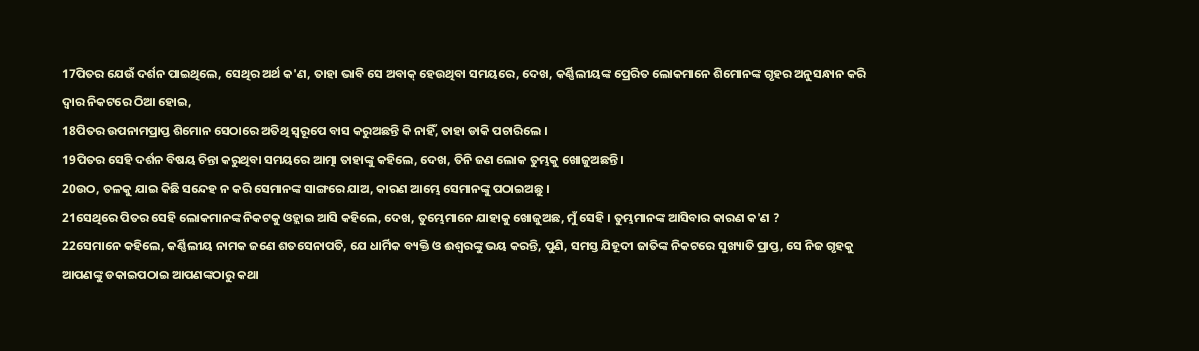17ପିତର ଯେଉଁ ଦର୍ଶନ ପାଇଥିଲେ, ସେଥିର ଅର୍ଥ କ'ଣ, ତାହା ଭାବି ସେ ଅବାକ୍ ହେଉଥିବା ସମୟରେ, ଦେଖ, କର୍ଣ୍ଣିଲୀୟଙ୍କ ପ୍ରେରିତ ଲୋକମାନେ ଶିମୋନଙ୍କ ଗୃହର ଅନୁସନ୍ଧାନ କରି ଦ୍ୱାର ନିକଟରେ ଠିଆ ହୋଇ,
18ପିତର ଉପନାମପ୍ରାପ୍ତ ଶିମୋନ ସେଠାରେ ଅତିଥି ସ୍ୱରୂପେ ବାସ କରୁଅଛନ୍ତି କି ନାହିଁ, ତାହା ଡାକି ପଚାରିଲେ ।
19ପିତର ସେହି ଦର୍ଶନ ବିଷୟ ଚିନ୍ତା କରୁଥିବା ସମୟରେ ଆତ୍ମା ତାହାଙ୍କୁ କହିଲେ, ଦେଖ, ତିନି ଜଣ ଲୋକ ତୁମ୍ଭକୁ ଖୋଜୁଅଛନ୍ତି ।
20ଉଠ, ତଳକୁ ଯାଇ କିଛି ସନ୍ଦେହ ନ କରି ସେମାନଙ୍କ ସାଙ୍ଗରେ ଯାଅ, କାରଣ ଆମ୍ଭେ ସେମାନଙ୍କୁ ପଠାଇଅଛୁ ।
21ସେଥିରେ ପିତର ସେହି ଲୋକମାନଙ୍କ ନିକଟକୁ ଓହ୍ଲାଇ ଆସି କହିଲେ, ଦେଖ, ତୁମ୍ଭେମାନେ ଯାହାକୁ ଖୋଜୁଅଛ, ମୁଁ ସେହି । ତୁମ୍ଭମାନଙ୍କ ଆସିବାର କାରଣ କ'ଣ ?
22ସେମାନେ କହିଲେ, କର୍ଣ୍ଣିଲୀୟ ନାମକ ଜଣେ ଶତସେନାପତି, ଯେ ଧାର୍ମିକ ବ୍ୟକ୍ତି ଓ ଈଶ୍ୱରଙ୍କୁ ଭୟ କରନ୍ତି, ପୁଣି, ସମସ୍ତ ଯିହୂଦୀ ଜାତିଙ୍କ ନିକଟରେ ସୁଖ୍ୟାତି ପ୍ରାପ୍ତ, ସେ ନିଜ ଗୃହକୁ ଆପଣଙ୍କୁ ଡକାଇପଠାଇ ଆପଣଙ୍କଠାରୁ କଥା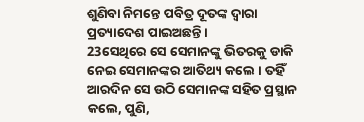ଶୁଣିବା ନିମନ୍ତେ ପବିତ୍ର ଦୂତଙ୍କ ଦ୍ୱାରା ପ୍ରତ୍ୟାଦେଶ ପାଇଅଛନ୍ତି ।
23ସେଥିରେ ସେ ସେମାନଙ୍କୁ ଭିତରକୁ ଡାକି ନେଇ ସେମାନଙ୍କର ଆତିଥ୍ୟ କଲେ । ତହିଁ ଆରଦିନ ସେ ଉଠି ସେମାନଙ୍କ ସହିତ ପ୍ରସ୍ଥାନ କଲେ, ପୁଣି,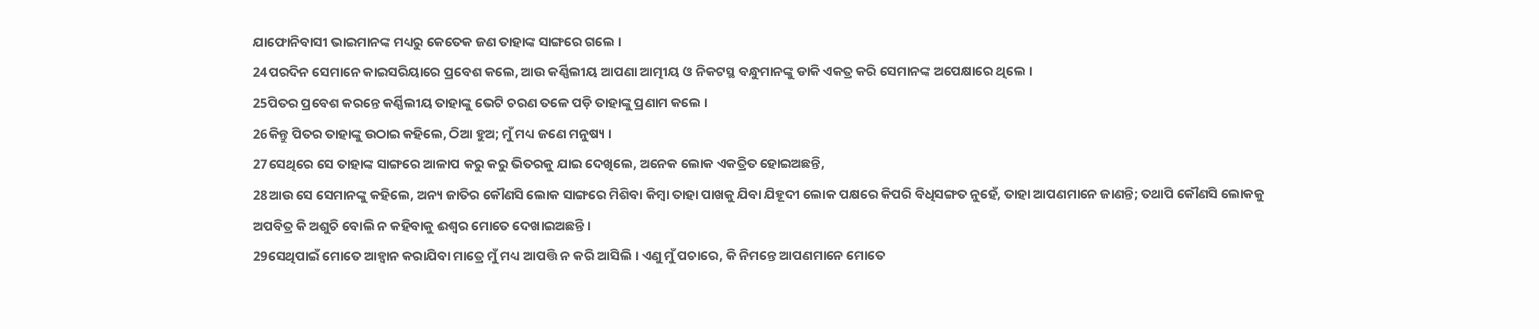ଯାଫୋନିବାସୀ ଭାଇମାନଙ୍କ ମଧ୍ୟରୁ କେତେକ ଜଣ ତାହାଙ୍କ ସାଙ୍ଗରେ ଗଲେ ।
24ପରଦିନ ସେମାନେ କାଇସରିୟାରେ ପ୍ରବେଶ କଲେ, ଆଉ କର୍ଣ୍ଣିଲୀୟ ଆପଣା ଆତ୍ମୀୟ ଓ ନିକଟସ୍ଥ ବନ୍ଧୁମାନଙ୍କୁ ଡାକି ଏକତ୍ର କରି ସେମାନଙ୍କ ଅପେକ୍ଷାରେ ଥିଲେ ।
25ପିତର ପ୍ରବେଶ କରନ୍ତେ କର୍ଣ୍ଣିଲୀୟ ତାହାଙ୍କୁ ଭେଟି ଚରଣ ତଳେ ପଡ଼ି ତାହାଙ୍କୁ ପ୍ରଣାମ କଲେ ।
26କିନ୍ତୁ ପିତର ତାହାଙ୍କୁ ଉଠାଇ କହିଲେ, ଠିଆ ହୁଅ; ମୁଁ ମଧ୍ୟ ଜଣେ ମନୁଷ୍ୟ ।
27ସେଥିରେ ସେ ତାହାଙ୍କ ସାଙ୍ଗରେ ଆଳାପ କରୁ କରୁ ଭିତରକୁ ଯାଇ ଦେଖିଲେ, ଅନେକ ଲୋକ ଏକତ୍ରିତ ହୋଇଅଛନ୍ତି,
28ଆଉ ସେ ସେମାନଙ୍କୁ କହିଲେ, ଅନ୍ୟ ଜାତିର କୌଣସି ଲୋକ ସାଙ୍ଗରେ ମିଶିବା କିମ୍ବା ତାହା ପାଖକୁ ଯିବା ଯିହୂଦୀ ଲୋକ ପକ୍ଷରେ କିପରି ବିଧିସଙ୍ଗତ ନୁହେଁ, ତାହା ଆପଣମାନେ ଜାଣନ୍ତି; ତଥାପି କୌଣସି ଲୋକକୁ ଅପବିତ୍ର କି ଅଶୁଚି ବୋଲି ନ କହିବାକୁ ଈଶ୍ୱର ମୋତେ ଦେଖାଇଅଛନ୍ତି ।
29ସେଥିପାଇଁ ମୋତେ ଆହ୍ୱାନ କରାଯିବା ମାତ୍ରେ ମୁଁ ମଧ୍ୟ ଆପତ୍ତି ନ କରି ଆସିଲି । ଏଣୁ ମୁଁ ପଚାରେ, କି ନିମନ୍ତେ ଆପଣମାନେ ମୋତେ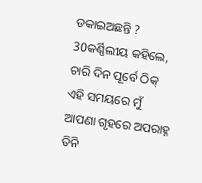ଡକାଇଅଛନ୍ତି ?
30କର୍ଣ୍ଣିଲୀୟ କହିଲେ, ଚାରି ଦିନ ପୂର୍ବେ ଠିକ୍ ଏହି ସମୟରେ ମୁଁ ଆପଣା ଗୃହରେ ଅପରାହ୍ନ ତିନି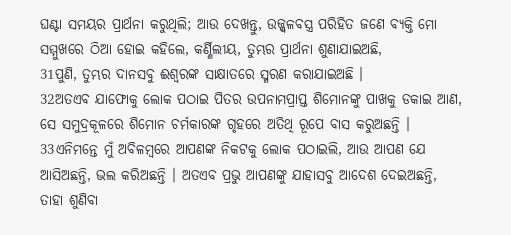ଘଣ୍ଟା ସମୟର ପ୍ରାର୍ଥନା କରୁଥିଲି; ଆଉ ଦେଖନ୍ତୁ, ଉଜ୍ଜ୍ୱଳବସ୍ତ୍ର ପରିହିତ ଜଣେ ବ୍ୟକ୍ତି ମୋ ସମ୍ମୁଖରେ ଠିଆ ହୋଇ କହିଲେ, କର୍ଣ୍ଣିଲୀୟ, ତୁମ୍ଭର ପ୍ରାର୍ଥନା ଶୁଣାଯାଇଅଛି,
31ପୁଣି, ତୁମ୍ଭର ଦାନସବୁ ଈଶ୍ୱରଙ୍କ ସାକ୍ଷାତରେ ସ୍ମରଣ କରାଯାଇଅଛି ।
32ଅତଏବ ଯାଫୋକୁ ଲୋକ ପଠାଇ ପିତର ଉପନାମପ୍ରାପ୍ତ ଶିମୋନଙ୍କୁ ପାଖକୁ ଡକାଇ ଆଣ, ସେ ସମୁଦ୍ରକୂଳରେ ଶିମୋନ ଚର୍ମକାରଙ୍କ ଗୃହରେ ଅତିଥି ରୂପେ ବାସ କରୁଅଛନ୍ତି ।
33ଏନିମନ୍ତେ ମୁଁ ଅବିଳମ୍ବରେ ଆପଣଙ୍କ ନିକଟକୁ ଲୋକ ପଠାଇଲି, ଆଉ ଆପଣ ଯେ ଆସିଅଛନ୍ତି, ଭଲ କରିଅଛନ୍ତି । ଅତଏବ ପ୍ରଭୁ ଆପଣଙ୍କୁ ଯାହାସବୁ ଆଦେଶ ଦେଇଅଛନ୍ତି, ତାହା ଶୁଣିବା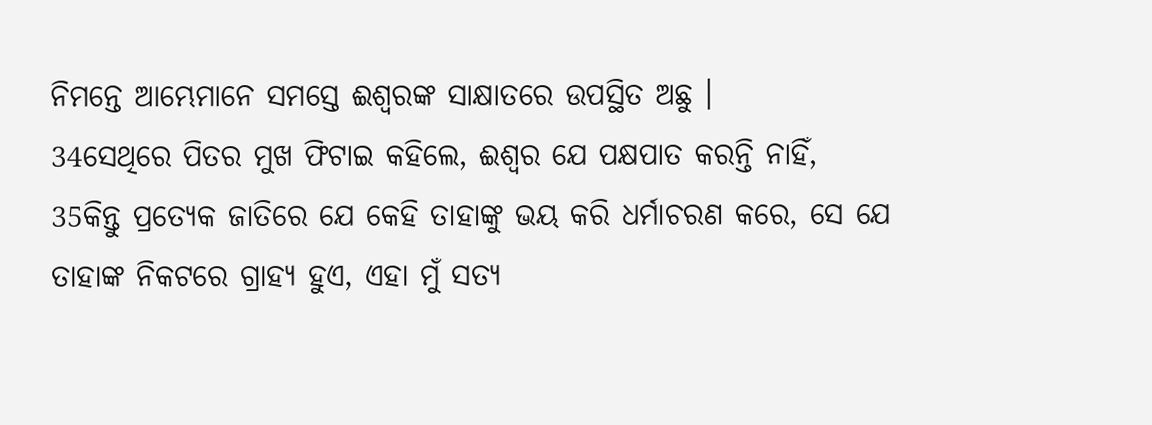ନିମନ୍ତେ ଆମ୍ଭେମାନେ ସମସ୍ତେ ଈଶ୍ୱରଙ୍କ ସାକ୍ଷାତରେ ଉପସ୍ଥିତ ଅଛୁ ।
34ସେଥିରେ ପିତର ମୁଖ ଫିଟାଇ କହିଲେ, ଈଶ୍ୱର ଯେ ପକ୍ଷପାତ କରନ୍ତି ନାହିଁ,
35କିନ୍ତୁ ପ୍ରତ୍ୟେକ ଜାତିରେ ଯେ କେହି ତାହାଙ୍କୁ ଭୟ କରି ଧର୍ମାଚରଣ କରେ, ସେ ଯେ ତାହାଙ୍କ ନିକଟରେ ଗ୍ରାହ୍ୟ ହୁଏ, ଏହା ମୁଁ ସତ୍ୟ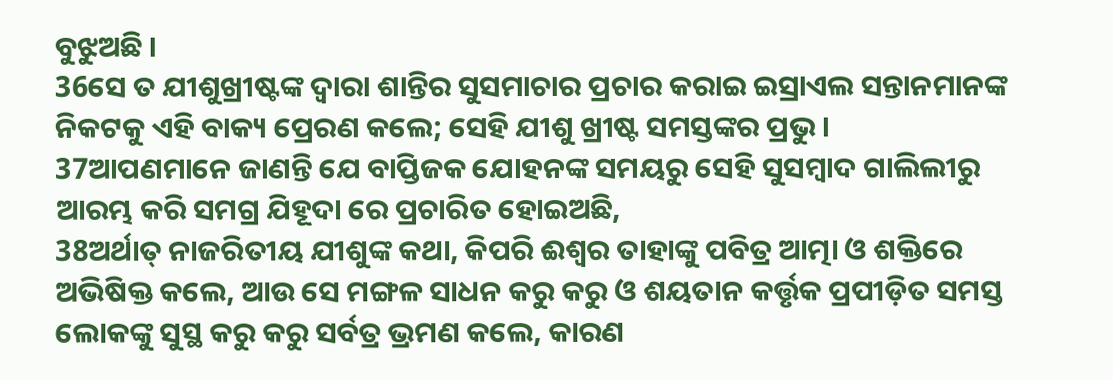ବୁଝୁଅଛି ।
36ସେ ତ ଯୀଶୁଖ୍ରୀଷ୍ଟଙ୍କ ଦ୍ୱାରା ଶାନ୍ତିର ସୁସମାଚାର ପ୍ରଚାର କରାଇ ଇସ୍ରାଏଲ ସନ୍ତାନମାନଙ୍କ ନିକଟକୁ ଏହି ବାକ୍ୟ ପ୍ରେରଣ କଲେ; ସେହି ଯୀଶୁ ଖ୍ରୀଷ୍ଟ ସମସ୍ତଙ୍କର ପ୍ରଭୁ ।
37ଆପଣମାନେ ଜାଣନ୍ତି ଯେ ବାପ୍ତିଜକ ଯୋହନଙ୍କ ସମୟରୁ ସେହି ସୁସମ୍ବାଦ ଗାଲିଲୀରୁ ଆରମ୍ଭ କରି ସମଗ୍ର ଯିହୂଦା ରେ ପ୍ରଚାରିତ ହୋଇଅଛି,
38ଅର୍ଥାତ୍ ନାଜରିତୀୟ ଯୀଶୁଙ୍କ କଥା, କିପରି ଈଶ୍ୱର ତାହାଙ୍କୁ ପବିତ୍ର ଆତ୍ମା ଓ ଶକ୍ତିରେ ଅଭିଷିକ୍ତ କଲେ, ଆଉ ସେ ମଙ୍ଗଳ ସାଧନ କରୁ କରୁ ଓ ଶୟତାନ କର୍ତ୍ତୃକ ପ୍ରପୀଡ଼ିତ ସମସ୍ତ ଲୋକଙ୍କୁ ସୁସ୍ଥ କରୁ କରୁ ସର୍ବତ୍ର ଭ୍ରମଣ କଲେ, କାରଣ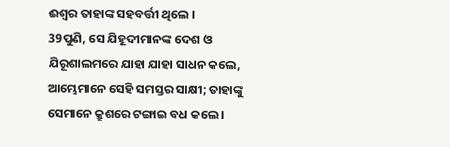ଈଶ୍ୱର ତାହାଙ୍କ ସହବର୍ତ୍ତୀ ଥିଲେ ।
39ପୁଣି, ସେ ଯିହୂଦୀମାନଙ୍କ ଦେଶ ଓ ଯିରୂଶାଲମରେ ଯାହା ଯାହା ସାଧନ କଲେ, ଆମ୍ଭେମାନେ ସେହି ସମସ୍ତର ସାକ୍ଷୀ; ତାହାଙ୍କୁ ସେମାନେ କ୍ରୁଶରେ ଟଙ୍ଗାଇ ବଧ କଲେ ।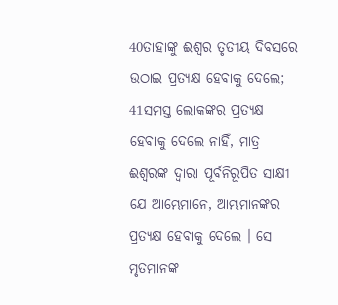40ତାହାଙ୍କୁ ଈଶ୍ୱର ତୃତୀୟ ଦିବସରେ ଉଠାଇ ପ୍ରତ୍ୟକ୍ଷ ହେବାକୁ ଦେଲେ;
41ସମସ୍ତ ଲୋକଙ୍କର ପ୍ରତ୍ୟକ୍ଷ ହେବାକୁ ଦେଲେ ନାହିଁ, ମାତ୍ର ଈଶ୍ୱରଙ୍କ ଦ୍ୱାରା ପୂର୍ବନିରୂପିତ ସାକ୍ଷୀ ଯେ ଆମ୍ଭେମାନେ, ଆମ୍ଭମାନଙ୍କର ପ୍ରତ୍ୟକ୍ଷ ହେବାକୁ ଦେଲେ । ସେ ମୃତମାନଙ୍କ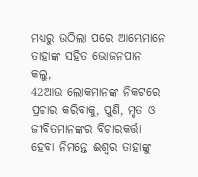ମଧ୍ୟରୁ ଉଠିଲା ପରେ ଆମ୍ଭେମାନେ ତାହାଙ୍କ ସହିତ ଭୋଜନପାନ କଲୁ,
42ଆଉ ଲୋକମାନଙ୍କ ନିକଟରେ ପ୍ରଚାର କରିବାକୁ, ପୁଣି, ମୃତ ଓ ଜୀବିତମାନଙ୍କର ବିଚାରକର୍ତ୍ତା ହେବା ନିମନ୍ତେ ଈଶ୍ୱର ତାହାଙ୍କୁ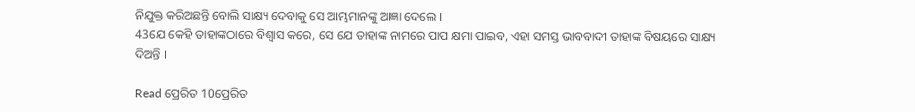ନିଯୁକ୍ତ କରିଅଛନ୍ତି ବୋଲି ସାକ୍ଷ୍ୟ ଦେବାକୁ ସେ ଆମ୍ଭମାନଙ୍କୁ ଆଜ୍ଞା ଦେଲେ ।
43ଯେ କେହି ତାହାଙ୍କଠାରେ ବିଶ୍ୱାସ କରେ, ସେ ଯେ ତାହାଙ୍କ ନାମରେ ପାପ କ୍ଷମା ପାଇବ, ଏହା ସମସ୍ତ ଭାବବାଦୀ ତାହାଙ୍କ ବିଷୟରେ ସାକ୍ଷ୍ୟ ଦିଅନ୍ତି ।

Read ପ୍ରେରିତ 10ପ୍ରେରିତ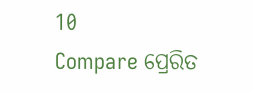10
Compare ପ୍ରେରିତ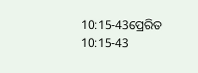10:15-43ପ୍ରେରିତ 10:15-43